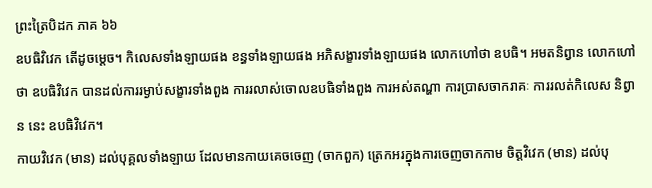ព្រះត្រៃបិដក ភាគ ៦៦
ឧបធិវិវេក តើដូចម្តេច។ កិលេសទាំងឡាយផង ខន្ធទាំងឡាយផង អភិសង្ខារទាំងឡាយផង លោកហៅថា ឧបធិ។ អមតនិព្វាន លោកហៅថា ឧបធិវិវេក បានដល់ការរម្ងាប់សង្ខារទាំងពួង ការរលាស់ចោលឧបធិទាំងពួង ការអស់តណ្ហា ការប្រាសចាករាគៈ ការរលត់កិលេស និព្វាន នេះ ឧបធិវិវេក។
កាយវិវេក (មាន) ដល់បុគ្គលទាំងឡាយ ដែលមានកាយគេចចេញ (ចាកពួក) ត្រេកអរក្នុងការចេញចាកកាម ចិត្តវិវេក (មាន) ដល់បុ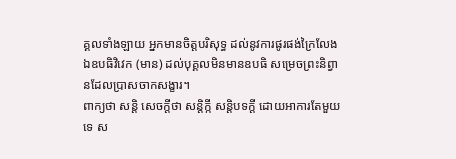គ្គលទាំងឡាយ អ្នកមានចិត្តបរិសុទ្ធ ដល់នូវការផូរផង់ក្រៃលែង ឯឧបធិវិវេក (មាន) ដល់បុគ្គលមិនមានឧបធិ សម្រេចព្រះនិព្វានដែលប្រាសចាកសង្ខារ។
ពាក្យថា សន្តិ សេចក្តីថា សន្តិក្កី សន្តិបទក្តី ដោយអាការតែមួយទេ ស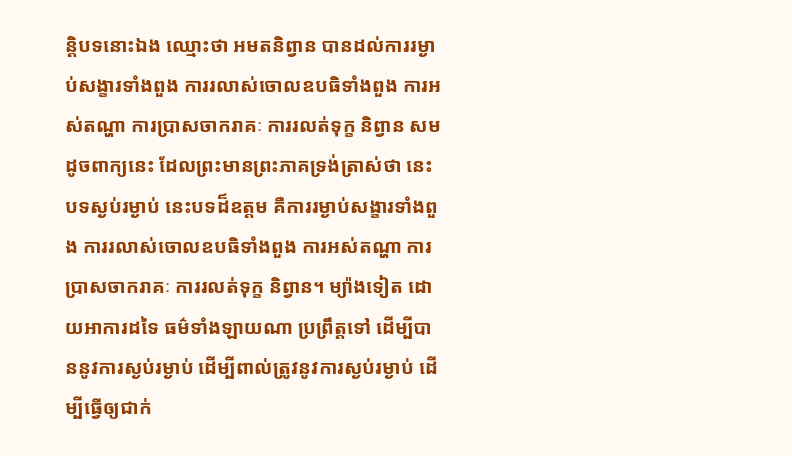ន្តិបទនោះឯង ឈ្មោះថា អមតនិព្វាន បានដល់ការរម្ងាប់សង្ខារទាំងពួង ការរលាស់ចោលឧបធិទាំងពួង ការអស់តណ្ហា ការប្រាសចាករាគៈ ការរលត់ទុក្ខ និព្វាន សមដូចពាក្យនេះ ដែលព្រះមានព្រះភាគទ្រង់ត្រាស់ថា នេះបទស្ងប់រម្ងាប់ នេះបទដ៏ឧត្តម គឺការរម្ងាប់សង្ខារទាំងពួង ការរលាស់ចោលឧបធិទាំងពួង ការអស់តណ្ហា ការប្រាសចាករាគៈ ការរលត់ទុក្ខ និព្វាន។ ម្យ៉ាងទៀត ដោយអាការដទៃ ធម៌ទាំងឡាយណា ប្រព្រឹត្តទៅ ដើម្បីបាននូវការស្ងប់រម្ងាប់ ដើម្បីពាល់ត្រូវនូវការស្ងប់រម្ងាប់ ដើម្បីធ្វើឲ្យជាក់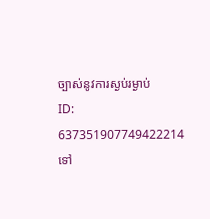ច្បាស់នូវការស្ងប់រម្ងាប់
ID: 637351907749422214
ទៅ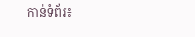កាន់ទំព័រ៖